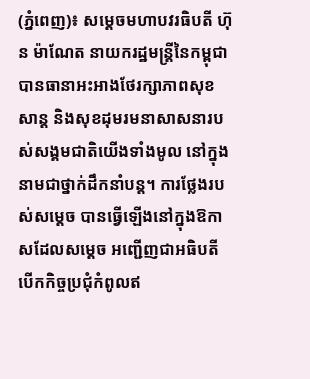(ភ្នំពេញ)៖ សម្ដេចមហាបវរធិបតី ហ៊ុន ម៉ាណែត នាយករដ្ឋមន្រ្តីនៃកម្ពុជា បានធានាអះអាងថែរក្សាភាពសុខសាន្ត និងសុខដុមរមនាសាសនារបស់សង្គមជាតិយើងទាំងមូល នៅក្នុងនាមជាថ្នាក់ដឹកនាំបន្ត។ ការថ្លែងរបស់សម្ដេច បានធ្វើឡើងនៅក្នុងឱកាសដែលសម្ដេច អញ្ជើញជាអធិបតីបើកកិច្ចប្រជុំកំពូលឥ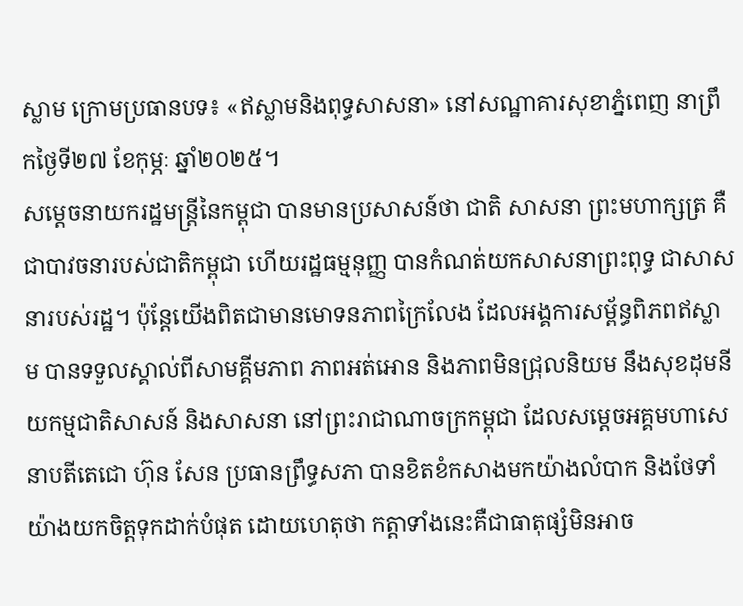ស្លាម ក្រោមប្រធានបទ៖ «ឥស្លាមនិងពុទ្ធសាសនា» នៅសណ្ឋាគារសុខាភ្នំពេញ នាព្រឹកថ្ងៃទី២៧ ខែកុម្ភៈ ឆ្នាំ២០២៥។
សម្ដេចនាយករដ្ឋមន្រ្តីនៃកម្ពុជា បានមានប្រសាសន៍ថា ជាតិ សាសនា ព្រះមហាក្សត្រ គឺជាបាវចនារបស់ជាតិកម្ពុជា ហើយរដ្ឋធម្មនុញ្ញ បានកំណត់យកសាសនាព្រះពុទ្ធ ជាសាសនារបស់រដ្ឋ។ ប៉ុន្តែយើងពិតជាមានមោទនភាពក្រៃលែង ដែលអង្គការសម្ព័ន្ធពិភពឥស្លាម បានទទួលស្គាល់ពីសាមគ្គីមភាព ភាពអត់អោន និងភាពមិនជ្រុលនិយម នឹងសុខដុមនីយកម្មជាតិសាសន៍ និងសាសនា នៅព្រះរាជាណាចក្រកម្ពុជា ដែលសម្ដេចអគ្គមហាសេនាបតីតេជោ ហ៊ុន សែន ប្រធានព្រឹទ្ធសភា បានខិតខំកសាងមកយ៉ាងលំបាក និងថែទាំយ៉ាងយកចិត្តទុកដាក់បំផុត ដោយហេតុថា កត្តាទាំងនេះគឺជាធាតុផ្សំមិនអាច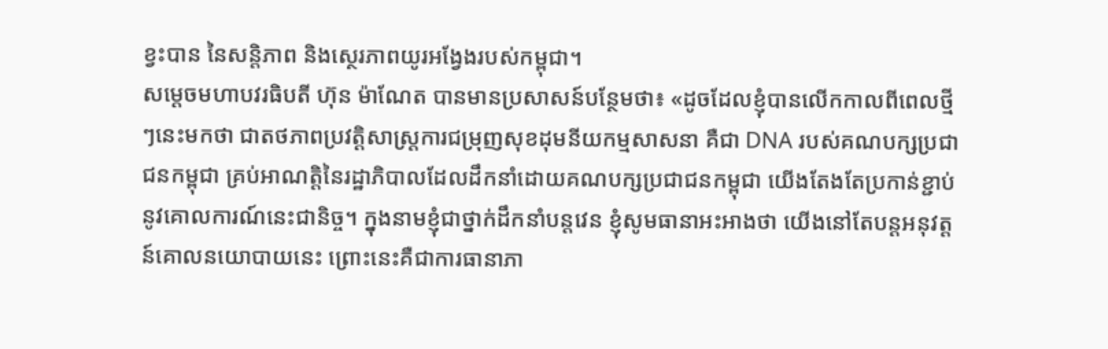ខ្វះបាន នៃសន្តិភាព និងស្ថេរភាពយូរអង្វែងរបស់កម្ពុជា។
សម្ដេចមហាបវរធិបតី ហ៊ុន ម៉ាណែត បានមានប្រសាសន៍បន្ថែមថា៖ «ដូចដែលខ្ញុំបានលើកកាលពីពេលថ្មីៗនេះមកថា ជាតថភាពប្រវត្តិសាស្រ្តការជម្រុញសុខដុមនីយកម្មសាសនា គឺជា DNA របស់គណបក្សប្រជាជនកម្ពុជា គ្រប់អាណត្តិនៃរដ្ឋាភិបាលដែលដឹកនាំដោយគណបក្សប្រជាជនកម្ពុជា យើងតែងតែប្រកាន់ខ្ជាប់នូវគោលការណ៍នេះជានិច្ច។ ក្នុងនាមខ្ញុំជាថ្នាក់ដឹកនាំបន្តវេន ខ្ញុំសូមធានាអះអាងថា យើងនៅតែបន្តអនុវត្តន៍គោលនយោបាយនេះ ព្រោះនេះគឺជាការធានាភា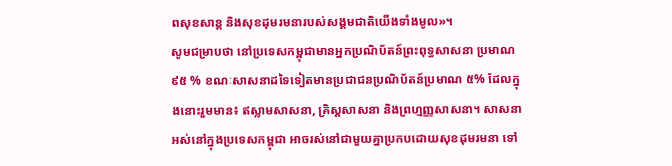ពសុខសាន្ត និងសុខដុមរមនារបស់សង្គមជាតិយើងទាំងមូល»។
សូមជម្រាបថា នៅប្រទេសកម្ពុជាមានអ្នកប្រណិប័តន៍ព្រះពុទ្ធសាសនា ប្រមាណ ៩៥ % ខណៈសាសនាដទៃទៀតមានប្រជាជនប្រណិប័តន៍ប្រមាណ ៥% ដែលក្នុងនោះរួមមាន៖ ឥស្លាមសាសនា, គ្រិស្ដសាសនា និងព្រហ្មញ្ញសាសនា។ សាសនាអស់នៅក្នុងប្រទេសកម្ពុជា អាចរស់នៅជាមួយគ្នាប្រកបដោយសុខដុមរមនា ទៅ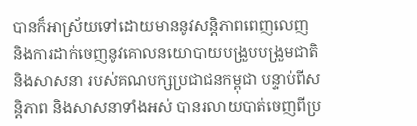បានក៏អាស្រ័យទៅដោយមាននូវសន្តិភាពពេញលេញ និងការដាក់ចេញនូវគោលនយោបាយបង្រួបបង្រួមជាតិ និងសាសនា របស់គណបក្សប្រជាជនកម្ពុជា បន្ទាប់ពីសន្តិភាព និងសាសនាទាំងអស់ បានរលាយបាត់ចេញពីប្រ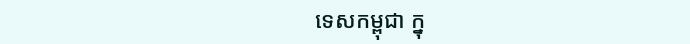ទេសកម្ពុជា ក្នុ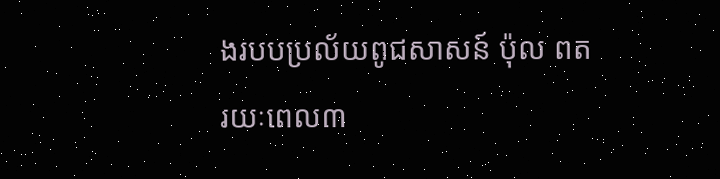ងរបបប្រល័យពូជសាសន៍ ប៉ុល ពត រយៈពេល៣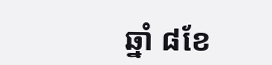ឆ្នាំ ៨ខែ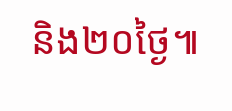និង២០ថ្ងៃ៕